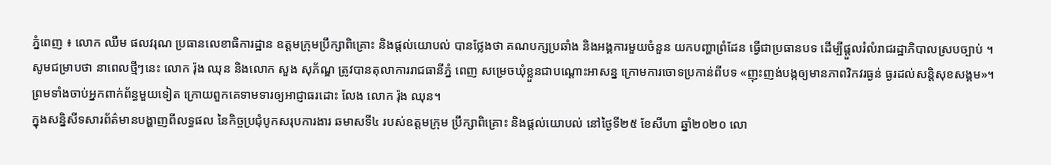ភ្នំពេញ ៖ លោក ឈឹម ផលវរុណ ប្រធានលេខាធិការដ្ឋាន ឧត្តមក្រុមប្រឹក្សាពិគ្រោះ និងផ្តល់យោបល់ បានថ្លែងថា គណបក្សប្រឆាំង និងអង្គការមួយចំនួន យកបញ្ហាពំ្រដែន ធ្វើជាប្រធានបទ ដើម្បីផ្ដួលរំលំរាជរដ្ឋាភិបាលស្របច្បាប់ ។
សូមជម្រាបថា នាពេលថ្មីៗនេះ លោក រ៉ុង ឈុន និងលោក សួង សុភ័ណ្ឌ ត្រូវបានតុលាការរាជធានីភ្នំ ពេញ សម្រេចឃុំខ្លួនជាបណ្តោះអាសន្ន ក្រោមការចោទប្រកាន់ពីបទ «ញុះញង់បង្កឲ្យមានភាពវិកវរធ្ងន់ ធ្ងរដល់សន្តិសុខសង្គម»។ព្រមទាំងចាប់អ្នកពាក់ព័ន្ធមួយទៀត ក្រោយពួកគេទាមទារឲ្យអាជ្ញាធរដោះ លែង លោក រ៉ុង ឈុន។
ក្នុងសន្និសីទសារព័ត៌មានបង្ហាញពីលទ្ធផល នៃកិច្ចប្រជុំបូកសរុបការងារ ឆមាសទី៤ របស់ឧត្តមក្រុម ប្រឹក្សាពិគ្រោះ និងផ្តល់យោបល់ នៅថ្ងៃទី២៥ ខែសីហា ឆ្នាំ២០២០ លោ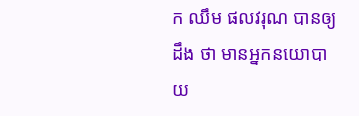ក ឈឹម ផលវរុណ បានឲ្យដឹង ថា មានអ្នកនយោបាយ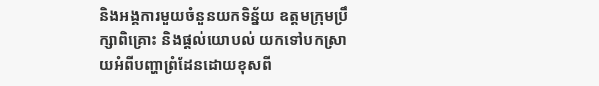និងអង្គការមួយចំនួនយកទិន្ន័យ ឧត្តមក្រុមប្រឹក្សាពិគ្រោះ និងផ្តល់យោបល់ យកទៅបកស្រាយអំពីបញ្ហាព្រំដែនដោយខុសពី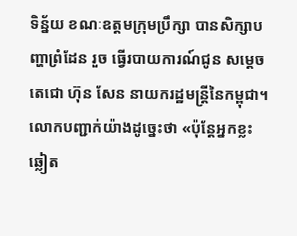ទិន្ន័យ ខណៈឧត្តមក្រុមប្រឹក្សា បានសិក្សាបញ្ហាពំ្រដែន រួច ធ្វើរបាយការណ៍ជូន សម្ដេចតេជោ ហ៊ុន សែន នាយករដ្ឋមន្ដ្រីនៃកម្ពុជា។
លោកបញ្ជាក់យ៉ាងដូច្នេះថា «ប៉ុន្ដែអ្នកខ្លះឆ្លៀត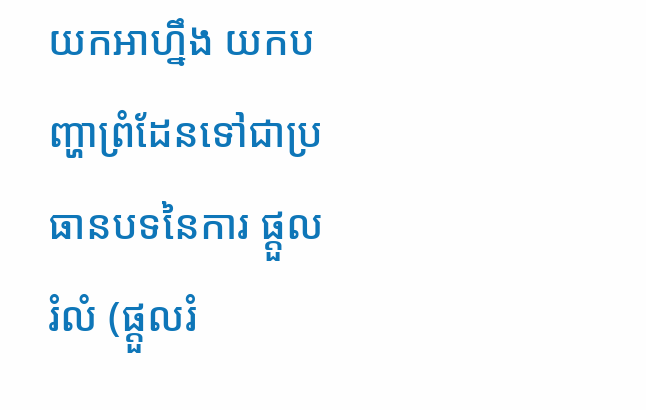យកអាហ្នឹង យកបញ្ហាព្រំដែនទៅជាប្រធានបទនៃការ ផ្ដួលរំលំ (ផ្ដួលរំ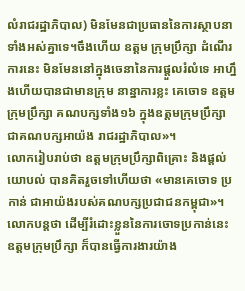លំរាជរដ្ឋាភិបាល) មិនមែនជាប្រធាននៃការស្ថាបនាទាំងអស់គ្នាទេ។ចឹងហើយ ឧត្តម ក្រុមប្រឹក្សា ដំណើរការនេះ មិនមែននៅក្នុងចេនានៃការផ្ដួលរំលំទេ អាហ្នឹងហើយបានជាមានក្រុម នាន្នាការខ្លះ គេចោទ ឧត្តមក្រុមប្រឹក្សា គណបក្សទាំង១៦ ក្នុងឧត្តមក្រុមប្រឹក្សា ជាគណបក្សអាយ៉ង រាជរដ្ឋាភិបាល»។
លោករៀបរាប់ថា ឧត្តមក្រុមប្រឹក្សាពិគ្រោះ និងផ្តល់យោបល់ បានគិតរួចទៅហើយថា «មានគេចោទ ប្រកាន់ ជាអាយ៉ងរបស់គណបក្សប្រជាជនកម្ពុជា»។លោកបន្ដថា ដើម្បីរំដោះខ្លួននៃការចោទប្រកាន់នេះ ឧត្តមក្រុមប្រឹក្សា ក៏បានធ្វើការងារយ៉ាង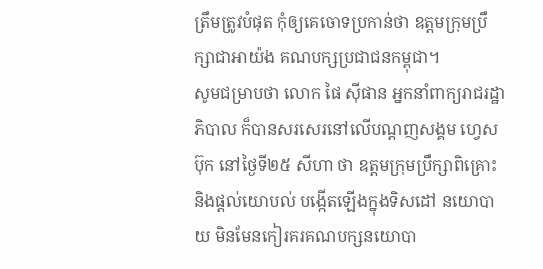ត្រឹមត្រូវបំផុត កុំឲ្យគេចោទប្រកាន់ថា ឧត្តមក្រុមប្រឹក្សាជាអាយ៉ង គណបក្សប្រជាជនកម្ពុជា។
សូមជម្រាបថា លោក ផៃ ស៊ីផាន អ្នកនាំពាក្យរាជរដ្ឋាភិបាល ក៏បានសរសេរនៅលើបណ្ដញសង្គម ហ្វេសប៊ុក នៅថ្ងៃទី២៥ សីហា ថា ឧត្តមក្រុមប្រឹក្សាពិគ្រោះ និងផ្តល់យោបល់ បង្កើតឡើងក្នុងទិសដៅ នយោបាយ មិនមែនកៀរគរគណបក្សនយោបា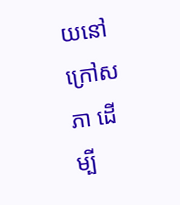យនៅក្រៅសភា ដើម្បី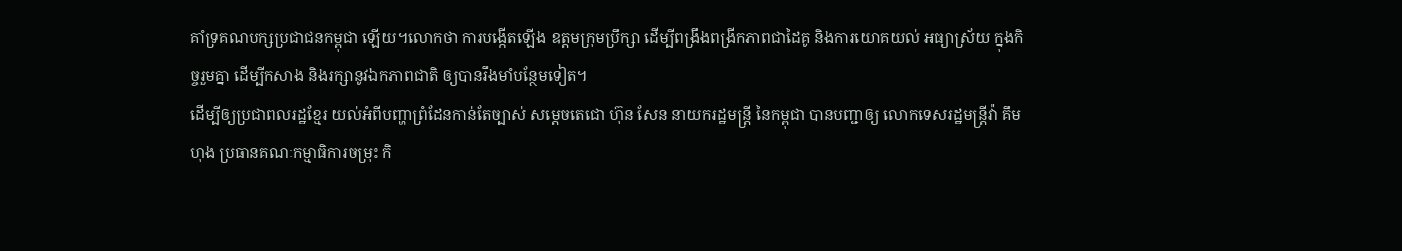គាំទ្រគណបក្សប្រជាជនកម្ពុជា ឡើយ។លោកថា ការបង្កើតឡើង ឧត្តមក្រុមប្រឹក្សា ដើម្បីពង្រឹងពង្រីកភាពជាដៃគូ និងការយោគយល់ អធ្យាស្រ័យ ក្នុងកិច្ចរួមគ្នា ដើម្បីកសាង និងរក្សានូវឯកភាពជាតិ ឲ្យបានរឹងមាំបន្ថែមទៀត។
ដើម្បីឲ្យប្រជាពលរដ្ឋខ្មែរ យល់អំពីបញ្ហាព្រំដែនកាន់តែច្បាស់ សម្ដេចតេជោ ហ៊ុន សែន នាយករដ្ឋមន្រ្តី នៃកម្ពុជា បានបញ្ជាឲ្យ លោកទេសរដ្ឋមន្រ្តីវ៉ា គឹមហុង ប្រធានគណៈកម្មាធិការចម្រុះ កិ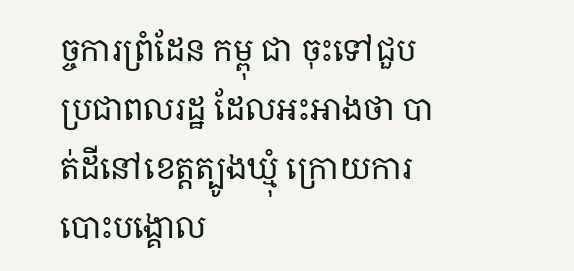ច្ចការព្រំដែន កម្ពុ ជា ចុះទៅជួបប្រជាពលរដ្ឋ ដែលអះអាងថា បាត់ដីនៅខេត្តត្បូងឃ្មុំ ក្រោយការបោះបង្គោល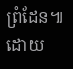ព្រំដែន៕ដោយ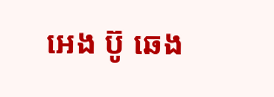អេង ប៊ូ ឆេង